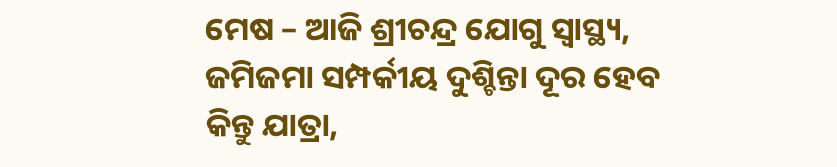ମେଷ – ଆଜି ଶ୍ରୀଚନ୍ଦ୍ର ଯୋଗୁ ସ୍ୱାସ୍ଥ୍ୟ, ଜମିଜମା ସମ୍ପର୍କୀୟ ଦୁଶ୍ଚିନ୍ତା ଦୂର ହେବ କିନ୍ତୁ ଯାତ୍ରା,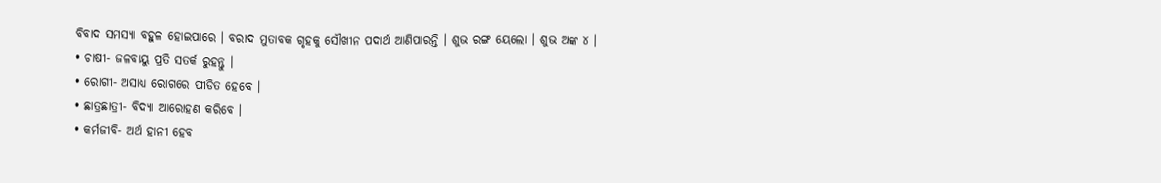ବିବାଦ ସମସ୍ୟା ବହୁଳ ହୋଇପାରେ । ବରାଦ ମୁତାବକ ଗୃହକୁ ସୌଖୀନ ପଦାର୍ଥ ଆଣିପାରନ୍ତି । ଶୁଭ ରଙ୍ଗ ୟେଲୋ । ଶୁଭ ଅଙ୍କ ୪ ।
• ଚାଷୀ- ଜଳବାୟୁ ପ୍ରତି ସତର୍କ ରୁହନ୍ତୁ ।
• ରୋଗୀ- ଅସାଧ୍ୟ ରୋଗରେ ପୀଡିତ ହେବେ ।
• ଛାତ୍ରଛାତ୍ରୀ- ବିଦ୍ୟା ଆରୋହଣ କରିବେ ।
• କର୍ମଜୀବି- ଅର୍ଥ ହାନୀ ହେବ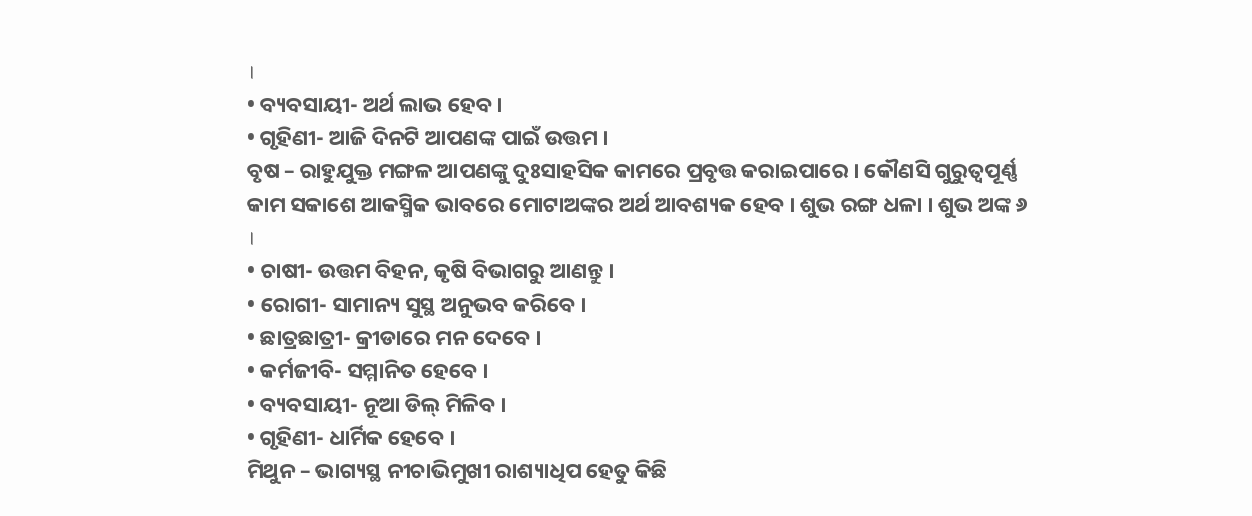।
• ବ୍ୟବସାୟୀ- ଅର୍ଥ ଲାଭ ହେବ ।
• ଗୃହିଣୀ- ଆଜି ଦିନଟି ଆପଣଙ୍କ ପାଇଁ ଉତ୍ତମ ।
ବୃଷ – ରାହୁଯୁକ୍ତ ମଙ୍ଗଳ ଆପଣଙ୍କୁ ଦୁଃସାହସିକ କାମରେ ପ୍ରବୃତ୍ତ କରାଇପାରେ । କୌଣସି ଗୁରୁତ୍ୱପୂର୍ଣ୍ଣ କାମ ସକାଶେ ଆକସ୍ମିକ ଭାବରେ ମୋଟାଅଙ୍କର ଅର୍ଥ ଆବଶ୍ୟକ ହେବ । ଶୁଭ ରଙ୍ଗ ଧଳା । ଶୁଭ ଅଙ୍କ ୬ ।
• ଚାଷୀ- ଉତ୍ତମ ବିହନ, କୃଷି ବିଭାଗରୁ ଆଣନ୍ତୁ ।
• ରୋଗୀ- ସାମାନ୍ୟ ସୁସ୍ଥ ଅନୁଭବ କରିବେ ।
• ଛାତ୍ରଛାତ୍ରୀ- କ୍ରୀଡାରେ ମନ ଦେବେ ।
• କର୍ମଜୀବି- ସମ୍ମାନିତ ହେବେ ।
• ବ୍ୟବସାୟୀ- ନୂଆ ଡିଲ୍ ମିଳିବ ।
• ଗୃହିଣୀ- ଧାର୍ମିକ ହେବେ ।
ମିଥୁନ – ଭାଗ୍ୟସ୍ଥ ନୀଚାଭିମୁଖୀ ରାଶ୍ୟାଧିପ ହେତୁ କିଛି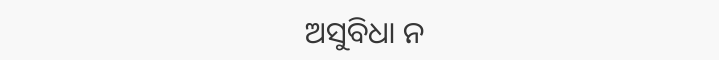ଅସୁବିଧା ନ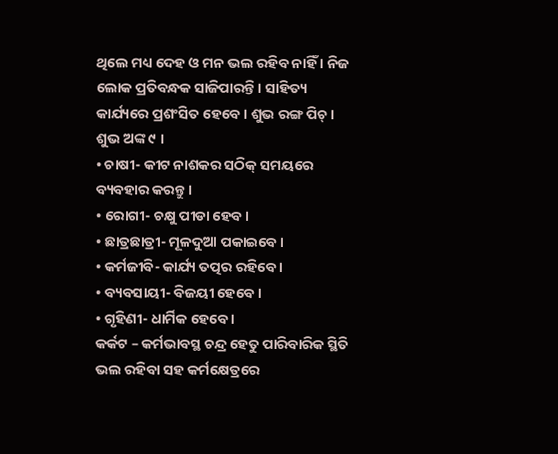ଥିଲେ ମଧ୍ୟ ଦେହ ଓ ମନ ଭଲ ରହିବ ନାହିଁ । ନିଜ ଲୋକ ପ୍ରତିବନ୍ଧକ ସାଜିପାରନ୍ତି । ସାହିତ୍ୟ କାର୍ଯ୍ୟରେ ପ୍ରଶଂସିତ ହେବେ । ଶୁଭ ରଙ୍ଗ ପିଚ୍ । ଶୁଭ ଅଙ୍କ ୯ ।
• ଚାଷୀ- କୀଟ ନାଶକର ସଠିକ୍ ସମୟରେ ବ୍ୟବହାର କରନ୍ତୁ ।
• ରୋଗୀ- ଚକ୍ଷୁ ପୀଡା ହେବ ।
• ଛାତ୍ରଛାତ୍ରୀ- ମୂଳଦୁଆ ପକାଇବେ ।
• କର୍ମଜୀବି- କାର୍ଯ୍ୟ ତତ୍ପର ରହିବେ ।
• ବ୍ୟବସାୟୀ- ବିଜୟୀ ହେବେ ।
• ଗୃହିଣୀ- ଧାର୍ମିକ ହେବେ ।
କର୍କଟ – କର୍ମଭାବସ୍ଥ ଚନ୍ଦ୍ର ହେତୁ ପାରିବାରିକ ସ୍ଥିତି ଭଲ ରହିବା ସହ କର୍ମକ୍ଷେତ୍ରରେ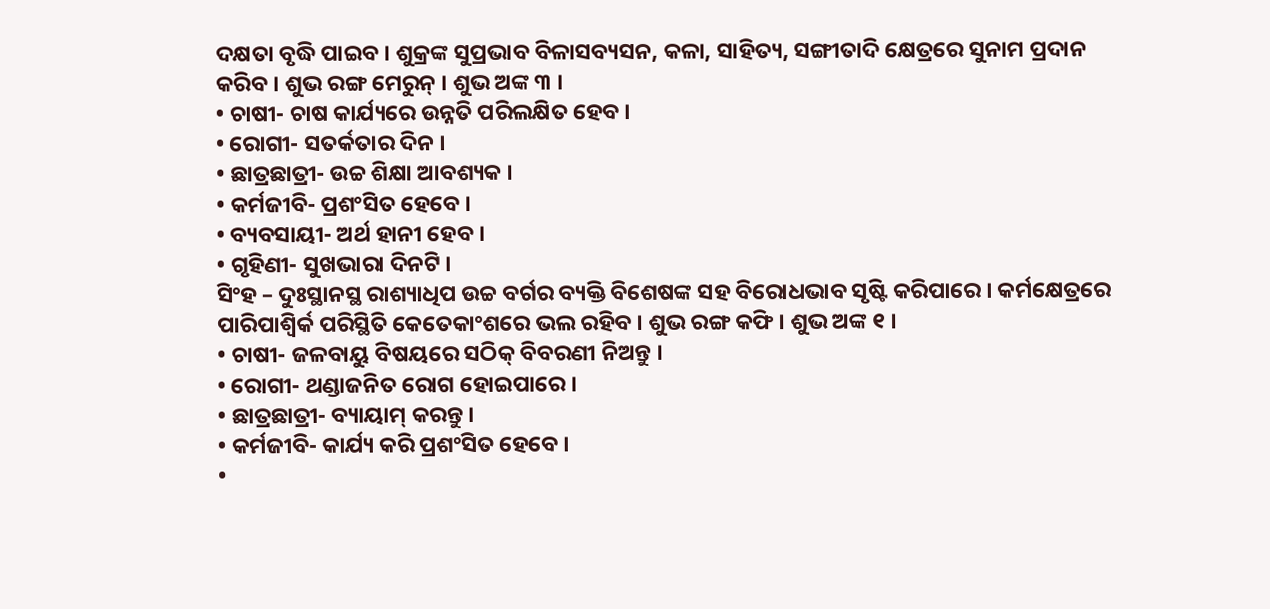ଦକ୍ଷତା ବୃଦ୍ଧି ପାଇବ । ଶୁକ୍ରଙ୍କ ସୁପ୍ରଭାବ ବିଳାସବ୍ୟସନ, କଳା, ସାହିତ୍ୟ, ସଙ୍ଗୀତାଦି କ୍ଷେତ୍ରରେ ସୁନାମ ପ୍ରଦାନ କରିବ । ଶୁଭ ରଙ୍ଗ ମେରୁନ୍ । ଶୁଭ ଅଙ୍କ ୩ ।
• ଚାଷୀ- ଚାଷ କାର୍ଯ୍ୟରେ ଉନ୍ନତି ପରିଲକ୍ଷିତ ହେବ ।
• ରୋଗୀ- ସତର୍କତାର ଦିନ ।
• ଛାତ୍ରଛାତ୍ରୀ- ଉଚ୍ଚ ଶିକ୍ଷା ଆବଶ୍ୟକ ।
• କର୍ମଜୀବି- ପ୍ରଶଂସିତ ହେବେ ।
• ବ୍ୟବସାୟୀ- ଅର୍ଥ ହାନୀ ହେବ ।
• ଗୃହିଣୀ- ସୁଖଭାରା ଦିନଟି ।
ସିଂହ – ଦୁଃସ୍ଥାନସ୍ଥ ରାଶ୍ୟାଧିପ ଉଚ୍ଚ ବର୍ଗର ବ୍ୟକ୍ତି ବିଶେଷଙ୍କ ସହ ବିରୋଧଭାବ ସୃଷ୍ଟି କରିପାରେ । କର୍ମକ୍ଷେତ୍ରରେ ପାରିପାଶ୍ୱିର୍କ ପରିସ୍ଥିତି କେତେକାଂଶରେ ଭଲ ରହିବ । ଶୁଭ ରଙ୍ଗ କଫି । ଶୁଭ ଅଙ୍କ ୧ ।
• ଚାଷୀ- ଜଳବାୟୁ ବିଷୟରେ ସଠିକ୍ ବିବରଣୀ ନିଅନ୍ତୁ ।
• ରୋଗୀ- ଥଣ୍ଡାଜନିତ ରୋଗ ହୋଇପାରେ ।
• ଛାତ୍ରଛାତ୍ରୀ- ବ୍ୟାୟାମ୍ କରନ୍ତୁ ।
• କର୍ମଜୀବି- କାର୍ଯ୍ୟ କରି ପ୍ରଶଂସିତ ହେବେ ।
•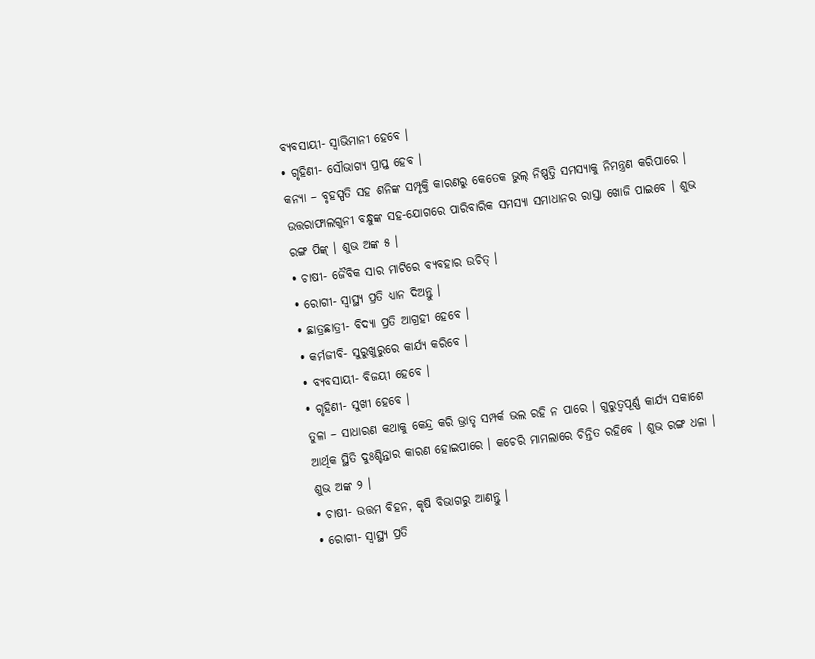ବ୍ୟବସାୟୀ- ସ୍ୱାଭିମାନୀ ହେବେ ।
• ଗୃହିଣୀ- ସୌଭାଗ୍ୟ ପ୍ରାପ୍ତ ହେବ ।
କନ୍ୟା – ବୃହସ୍ପତି ସହ ଶନିଙ୍କ ସମ୍ପୃକ୍ତି କାରଣରୁ କେତେକ ଭୁଲ୍ ନିଷ୍ପତ୍ତି ସମସ୍ୟାକୁ ନିମନ୍ତ୍ରଣ କରିପାରେ । ଉତ୍ତରାଫାଲଗୁନୀ ବନ୍ଧୁଙ୍କ ସହ-ଯୋଗରେ ପାରିବାରିକ ସମସ୍ୟା ସମାଧାନର ରାସ୍ତା ଖୋଜି ପାଇବେ । ଶୁଭ ରଙ୍ଗ ପିଙ୍କ୍ । ଶୁଭ ଅଙ୍କ ୫ ।
• ଚାଷୀ- ଜୈବିକ ସାର ମାଟିରେ ବ୍ୟବହାର ଉଚିତ୍ ।
• ରୋଗୀ- ସ୍ୱାସ୍ଥ୍ୟ ପ୍ରତି ଧ୍ୟାନ ଦିଅନ୍ତୁ ।
• ଛାତ୍ରଛାତ୍ରୀ- ବିଦ୍ୟା ପ୍ରତି ଆଗ୍ରହୀ ହେବେ ।
• କର୍ମଜୀବି- ସୁରୁଖୁରୁରେ କାର୍ଯ୍ୟ କରିବେ ।
• ବ୍ୟବସାୟୀ- ବିଜୟୀ ହେବେ ।
• ଗୃହିଣୀ- ସୁଖୀ ହେବେ ।
ତୁଳା – ସାଧାରଣ କଥାକୁ କେନ୍ଦ୍ର କରି ଭ୍ରାତୃ ସମ୍ପର୍କ ଭଲ ରହି ନ ପାରେ । ଗୁରୁତ୍ୱପୂର୍ଣ୍ଣ କାର୍ଯ୍ୟ ସକାଶେ ଆର୍ଥିକ ସ୍ଥିତି ଦୁଃଶ୍ଚିନ୍ତାର କାରଣ ହୋଇପାରେ । କଚେରି ମାମଲାରେ ଚିନ୍ତିତ ରହିବେ । ଶୁଭ ରଙ୍ଗ ଧଳା । ଶୁଭ ଅଙ୍କ ୨ ।
• ଚାଷୀ- ଉତ୍ତମ ବିହନ, କୃଷି ବିଭାଗରୁ ଆଣନ୍ତୁ ।
• ରୋଗୀ- ସ୍ୱାସ୍ଥ୍ୟ ପ୍ରତି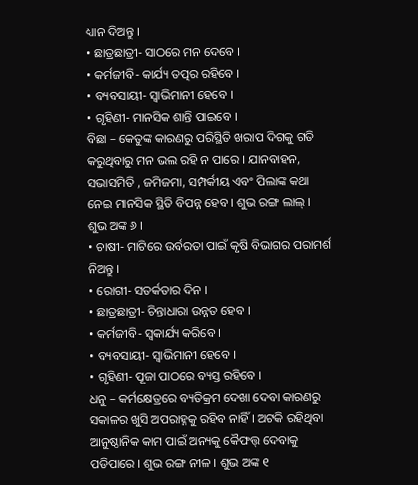ଧ୍ୟାନ ଦିଅନ୍ତୁ ।
• ଛାତ୍ରଛାତ୍ରୀ- ସାଠରେ ମନ ଦେବେ ।
• କର୍ମଜୀବି- କାର୍ଯ୍ୟ ତତ୍ପର ରହିବେ ।
• ବ୍ୟବସାୟୀ- ସ୍ୱାଭିମାନୀ ହେବେ ।
• ଗୃହିଣୀ- ମାନସିକ ଶାନ୍ତି ପାଇବେ ।
ବିଛା – କେତୁଙ୍କ କାରଣରୁ ପରିସ୍ଥିତି ଖରାପ ଦିଗକୁ ଗତି କରୁଥିବାରୁ ମନ ଭଲ ରହି ନ ପାରେ । ଯାନବାହନ, ସଭାସମିତି , ଜମିଜମା, ସମ୍ପର୍କୀୟ ଏବଂ ପିଲାଙ୍କ କଥା ନେଇ ମାନସିକ ସ୍ଥିତି ବିପନ୍ନ ହେବ । ଶୁଭ ରଙ୍ଗ ଲାଲ୍ । ଶୁଭ ଅଙ୍କ ୬ ।
• ଚାଷୀ- ମାଟିରେ ଉର୍ବରତା ପାଇଁ କୃଷି ବିଭାଗର ପରାମର୍ଶ ନିଅନ୍ତୁ ।
• ରୋଗୀ- ସତର୍କତାର ଦିନ ।
• ଛାତ୍ରଛାତ୍ରୀ- ଚିନ୍ତାଧାରା ଉନ୍ନତ ହେବ ।
• କର୍ମଜୀବି- ସ୍ୱକାର୍ଯ୍ୟ କରିବେ ।
• ବ୍ୟବସାୟୀ- ସ୍ୱାଭିମାନୀ ହେବେ ।
• ଗୃହିଣୀ- ପୂଜା ପାଠରେ ବ୍ୟସ୍ତ ରହିବେ ।
ଧନୁ – କର୍ମକ୍ଷେତ୍ରରେ ବ୍ୟତିକ୍ରମ ଦେଖା ଦେବା କାରଣରୁ ସକାଳର ଖୁସି ଅପରାହ୍ନକୁ ରହିବ ନାହିଁ । ଅଟକି ରହିଥିବା ଆନୁଷ୍ଠାନିକ କାମ ପାଇଁ ଅନ୍ୟକୁ କୈଫତ୍ତ୍ ଦେବାକୁ ପଡିପାରେ । ଶୁଭ ରଙ୍ଗ ନୀଳ । ଶୁଭ ଅଙ୍କ ୧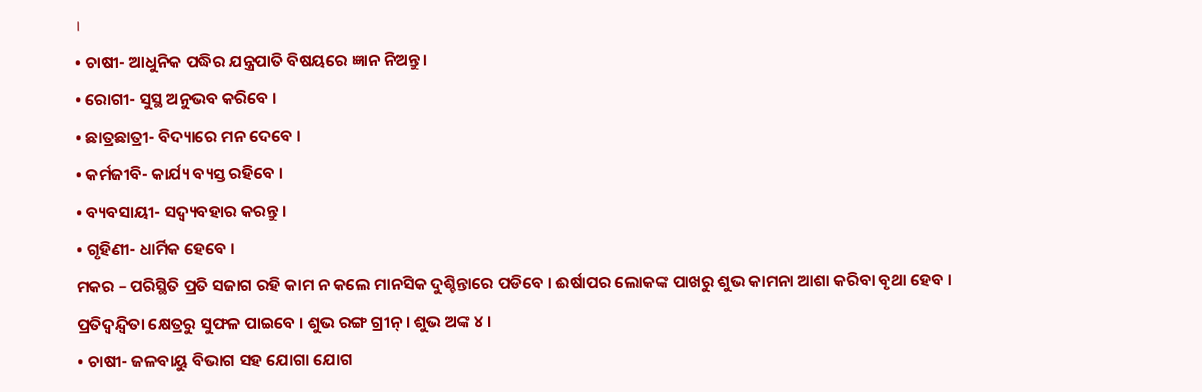।
• ଚାଷୀ- ଆଧୁନିକ ପଦ୍ଧିର ଯନ୍ତ୍ରପାତି ବିଷୟରେ ଜ୍ଞାନ ନିଅନ୍ତୁ ।
• ରୋଗୀ- ସୁସ୍ଥ ଅନୁଭବ କରିବେ ।
• ଛାତ୍ରଛାତ୍ରୀ- ବିଦ୍ୟାରେ ମନ ଦେବେ ।
• କର୍ମଜୀବି- କାର୍ଯ୍ୟ ବ୍ୟସ୍ତ ରହିବେ ।
• ବ୍ୟବସାୟୀ- ସଦ୍ବ୍ୟବହାର କରନ୍ତୁ ।
• ଗୃହିଣୀ- ଧାର୍ମିକ ହେବେ ।
ମକର – ପରିସ୍ଥିତି ପ୍ରତି ସଜାଗ ରହି କାମ ନ କଲେ ମାନସିକ ଦୁଶ୍ଚିନ୍ତାରେ ପଡିବେ । ଈର୍ଷାପର ଲୋକଙ୍କ ପାଖରୁ ଶୁଭ କାମନା ଆଶା କରିବା ବୃଥା ହେବ । ପ୍ରତିଦ୍ୱନ୍ଦ୍ୱିତା କ୍ଷେତ୍ରରୁ ସୁଫଳ ପାଇବେ । ଶୁଭ ରଙ୍ଗ ଗ୍ରୀନ୍ । ଶୁଭ ଅଙ୍କ ୪ ।
• ଚାଷୀ- ଜଳବାୟୁ ବିଭାଗ ସହ ଯୋଗା ଯୋଗ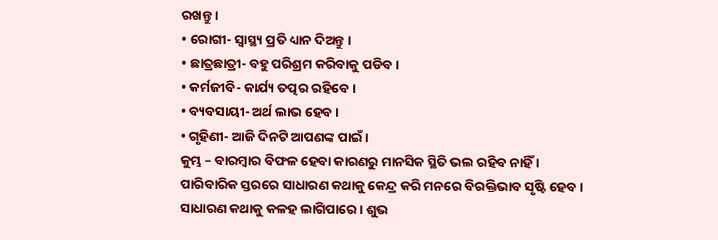ରଖନ୍ତୁ ।
• ରୋଗୀ- ସ୍ୱାସ୍ଥ୍ୟ ପ୍ରତି ଧ୍ୟାନ ଦିଅନ୍ତୁ ।
• ଛାତ୍ରଛାତ୍ରୀ- ବହୁ ପରିଶ୍ରମ କରିବାକୁ ପଡିବ ।
• କର୍ମଜୀବି- କାର୍ଯ୍ୟ ତତ୍ପର ରହିବେ ।
• ବ୍ୟବସାୟୀ- ଅର୍ଥ ଲାଭ ହେବ ।
• ଗୃହିଣୀ- ଆଜି ଦିନଟି ଆପଣଙ୍କ ପାଇଁ ।
କୁମ୍ଭ – ବାରମ୍ବାର ବିଫଳ ହେବା କାରଣରୁ ମାନସିକ ସ୍ଥିତି ଭଲ ରହିବ ନାହିଁ । ପାରିବାରିକ ସ୍ତରରେ ସାଧାରଣ କଥାକୁ କେନ୍ଦ୍ର କରି ମନରେ ବିରକ୍ତିଭାବ ସୃଷ୍ଟି ହେବ । ସାଧାରଣ କଥାକୁ କଳହ ଲାଗିପାରେ । ଶୁଭ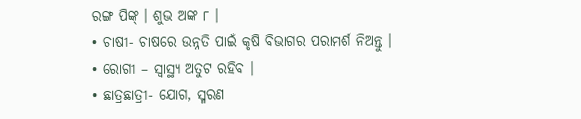ରଙ୍ଗ ପିଙ୍କ୍ । ଶୁଭ ଅଙ୍କ ୮ ।
• ଚାଷୀ- ଚାଷରେ ଉନ୍ନତି ପାଇଁ କୃଷି ବିଭାଗର ପରାମର୍ଶ ନିଅନ୍ତୁ ।
• ରୋଗୀ – ସ୍ୱାସ୍ଥ୍ୟ ଅତୁଟ ରହିବ ।
• ଛାତ୍ରଛାତ୍ରୀ- ଯୋଗ, ସ୍ମରଣ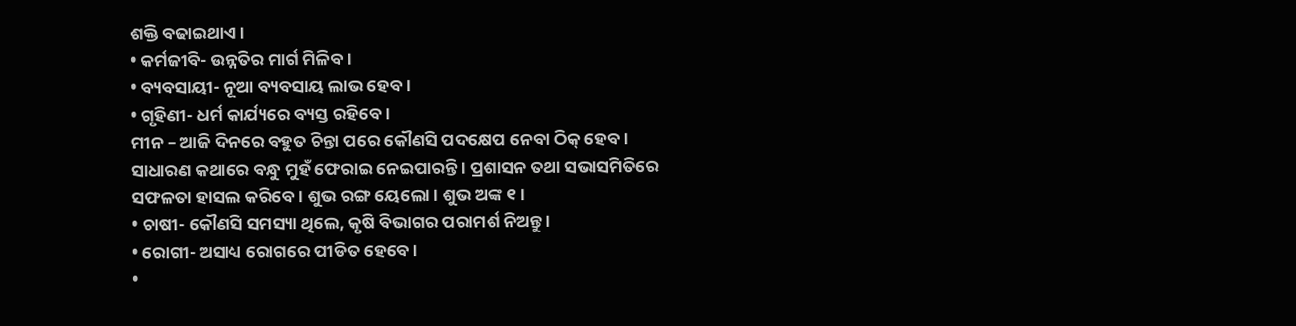ଶକ୍ତି ବଢାଇଥାଏ ।
• କର୍ମଜୀବି- ଉନ୍ନତିର ମାର୍ଗ ମିଳିବ ।
• ବ୍ୟବସାୟୀ- ନୂଆ ବ୍ୟବସାୟ ଲାଭ ହେବ ।
• ଗୃହିଣୀ- ଧର୍ମ କାର୍ଯ୍ୟରେ ବ୍ୟସ୍ତ ରହିବେ ।
ମୀନ – ଆଜି ଦିନରେ ବହୁତ ଚିନ୍ତା ପରେ କୌଣସି ପଦକ୍ଷେପ ନେବା ଠିକ୍ ହେବ । ସାଧାରଣ କଥାରେ ବନ୍ଧୁ ମୁହଁ ଫେରାଇ ନେଇପାରନ୍ତି । ପ୍ରଶାସନ ତଥା ସଭାସମିତିରେ ସଫଳତା ହାସଲ କରିବେ । ଶୁଭ ରଙ୍ଗ ୟେଲୋ । ଶୁଭ ଅଙ୍କ ୧ ।
• ଚାଷୀ- କୌଣସି ସମସ୍ୟା ଥିଲେ, କୃଷି ବିଭାଗର ପରାମର୍ଶ ନିଅନ୍ତୁ ।
• ରୋଗୀ- ଅସାଧ୍ୟ ରୋଗରେ ପୀଡିତ ହେବେ ।
•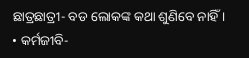ଛାତ୍ରଛାତ୍ରୀ- ବଡ ଲୋକଙ୍କ କଥା ଶୁଣିବେ ନାହିଁ ।
• କର୍ମଜୀବି-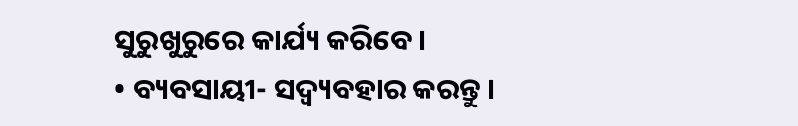ସୁରୁଖୁରୁରେ କାର୍ଯ୍ୟ କରିବେ ।
• ବ୍ୟବସାୟୀ- ସଦ୍ବ୍ୟବହାର କରନ୍ତୁ ।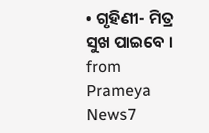• ଗୃହିଣୀ- ମିତ୍ର ସୁଖ ପାଇବେ ।
from Prameya News7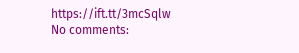https://ift.tt/3mcSqlw
No comments: